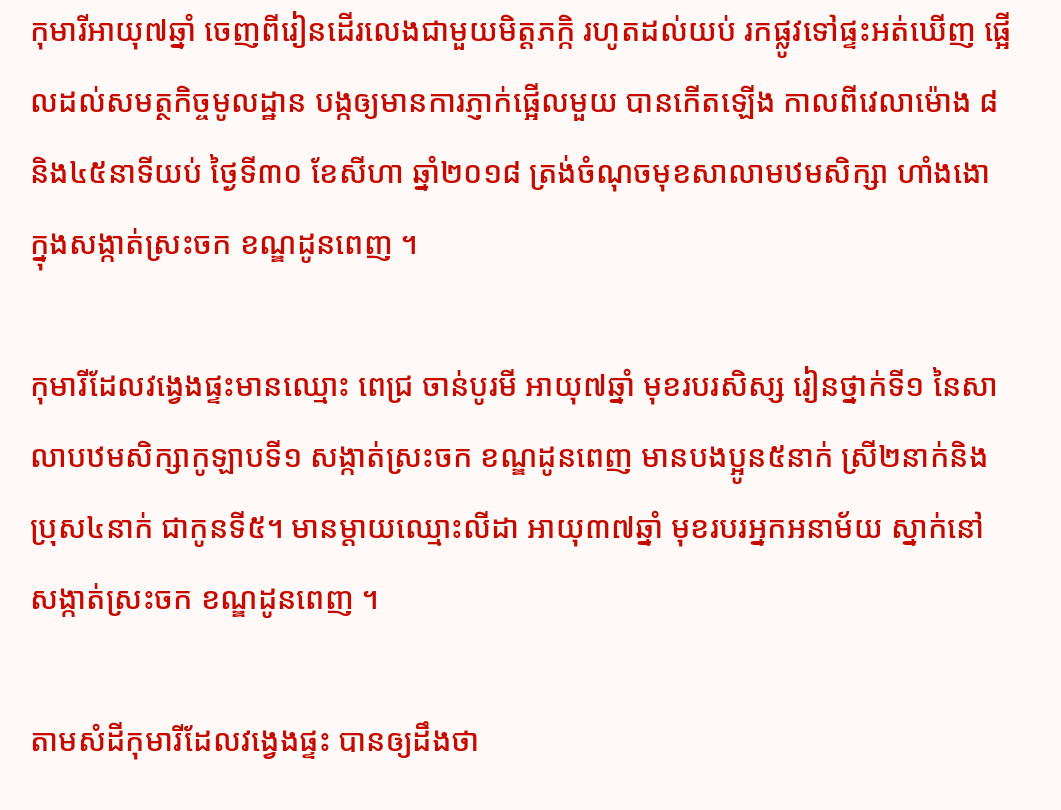កុមារីអាយុ៧ឆ្នាំ ចេញពីរៀនដើរលេងជាមួយមិត្តភក្កិ រហូតដល់យប់ រកផ្លូវទៅផ្ទះអត់ឃើញ ផ្អើលដល់សមត្ថកិច្ចមូលដ្ឋាន បង្កឲ្យមានការភ្ញាក់ផ្អើលមួយ បានកើតឡើង កាលពីវេលាម៉ោង ៨និង៤៥នាទីយប់ ថ្ងៃទី៣០ ខែសីហា ឆ្នាំ២០១៨ ត្រង់ចំណុចមុខសាលាមឋមសិក្សា ហាំងងោ ក្នុងសង្កាត់ស្រះចក ខណ្ឌដូនពេញ ។

កុមារីដែលវង្វេងផ្ទះមានឈ្មោះ ពេជ្រ ចាន់បូរមី អាយុ៧ឆ្នាំ មុខរបរសិស្ស រៀនថ្នាក់ទី១ នៃសាលាបឋមសិក្សាកូឡាបទី១ សង្កាត់ស្រះចក ខណ្ឌដូនពេញ មានបងប្អូន៥នាក់ ស្រី២នាក់និងប្រុស៤នាក់ ជាកូនទី៥។ មានម្តាយឈ្មោះលីដា អាយុ៣៧ឆ្នាំ មុខរបរអ្នកអនាម័យ ស្នាក់នៅសង្កាត់ស្រះចក ខណ្ឌដូនពេញ ។

តាមសំដីកុមារីដែលវង្វេងផ្ទះ បានឲ្យដឹងថា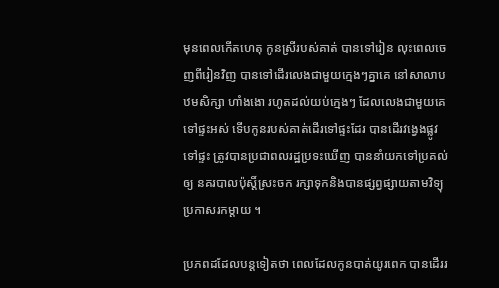មុនពេលកើតហេតុ កូនស្រីរបស់គាត់ បានទៅរៀន លុះពេលចេញពីរៀនវិញ បានទៅដើរលេងជាមួយក្មេងៗគ្នាគេ នៅសាលាបឋមសិក្សា ហាំងងោ រហូតដល់យប់ក្មេងៗ ដែលលេងជាមួយគេ ទៅផ្ទះអស់ ទើបកូនរបស់គាត់ដើរទៅផ្ទះដែរ បានដើរវង្វេងផ្លូវទៅផ្ទះ ត្រូវបានប្រជាពលរដ្ឋប្រទះឃើញ បាននាំយកទៅប្រគល់ឲ្យ នគរបាលប៉ុស្តិ៍ស្រះចក រក្សាទុកនិងបានផ្សព្វផ្សាយតាមវិទ្យុប្រកាសរកម្តាយ ។

ប្រភពដដែលបន្តទៀតថា ពេលដែលកូនបាត់យូរពេក បានដើររ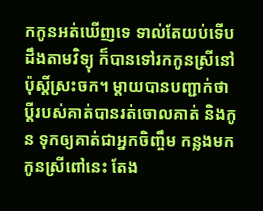កកូនអត់ឃើញទេ ទាល់តែយប់ទើបដឹងតាមវិទ្យុ ក៏បានទៅរកកូនស្រីនៅប៉ុស្តិ៍ស្រះចក។ ម្តាយបានបញ្ជាក់ថា ប្តីរបស់គាត់បានរត់ចោលគាត់ និងកូន ទុកឲ្យគាត់ជាអ្នកចិញ្ចឹម កន្លងមកកូនស្រីពៅនេះ តែង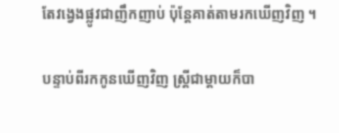តែវង្វេងផ្លូវជាញឹកញាប់ ប៉ុន្តែគាត់តាមរកឃើញវិញ ។

បន្ទាប់ពីរកកូនឃើញវិញ ស្រ្តីជាម្តាយក៏បា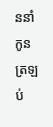ននាំកូនត្រឡប់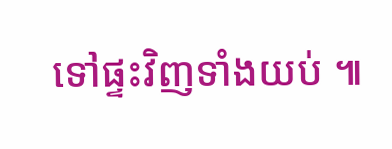ទៅផ្ទះវិញទាំងយប់ ៕